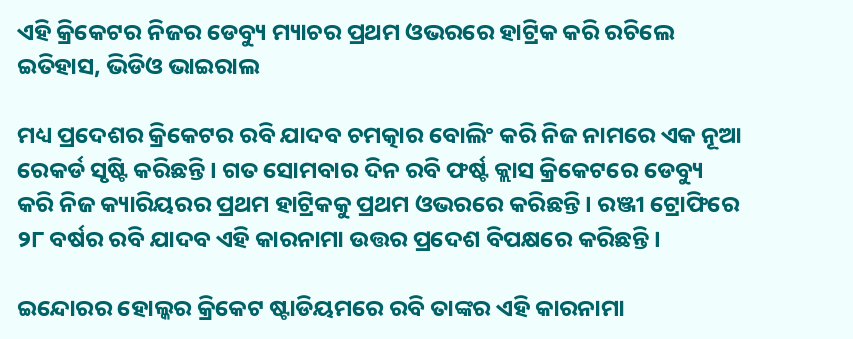ଏହି କ୍ରିକେଟର ନିଜର ଡେବ୍ୟୁ ମ୍ୟାଚର ପ୍ରଥମ ଓଭରରେ ହାଟ୍ରିକ କରି ରଚିଲେ ଇତିହାସ, ଭିଡିଓ ଭାଇରାଲ

ମଧ୍ୟ ପ୍ରଦେଶର କ୍ରିକେଟର ରବି ଯାଦବ ଚମତ୍କାର ବୋଲିଂ କରି ନିଜ ନାମରେ ଏକ ନୂଆ ରେକର୍ଡ ସୃଷ୍ଟି କରିଛନ୍ତି । ଗତ ସୋମବାର ଦିନ ରବି ଫର୍ଷ୍ଟ କ୍ଲାସ କ୍ରିକେଟରେ ଡେବ୍ୟୁ କରି ନିଜ କ୍ୟାରିୟରର ପ୍ରଥମ ହାଟ୍ରିକକୁ ପ୍ରଥମ ଓଭରରେ କରିଛନ୍ତି । ରଞ୍ଜୀ ଟ୍ରୋଫିରେ ୨୮ ବର୍ଷର ରବି ଯାଦବ ଏହି କାରନାମା ଉତ୍ତର ପ୍ରଦେଶ ବିପକ୍ଷରେ କରିଛନ୍ତି ।

ଇନ୍ଦୋରର ହୋଲ୍କର କ୍ରିକେଟ ଷ୍ଟାଡିୟମରେ ରବି ତାଙ୍କର ଏହି କାରନାମା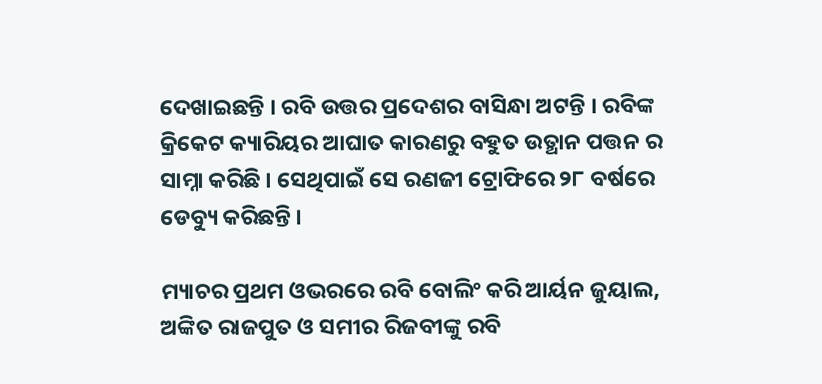ଦେଖାଇଛନ୍ତି । ରବି ଉତ୍ତର ପ୍ରଦେଶର ବାସିନ୍ଧା ଅଟନ୍ତି । ରବିଙ୍କ କ୍ରିକେଟ କ୍ୟାରିୟର ଆଘାତ କାରଣରୁ ବହୁତ ଉତ୍ଥାନ ପତ୍ତନ ର ସାମ୍ନା କରିଛି । ସେଥିପାଇଁ ସେ ରଣଜୀ ଟ୍ରୋଫିରେ ୨୮ ବର୍ଷରେ ଡେବ୍ୟୁ କରିଛନ୍ତି ।

ମ୍ୟାଚର ପ୍ରଥମ ଓଭରରେ ରବି ବୋଲିଂ କରି ଆର୍ୟନ ଜୁୟାଲ, ଅଙ୍କିତ ରାଜପୁତ ଓ ସମୀର ରିଜବୀଙ୍କୁ ରବି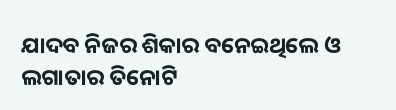ଯାଦବ ନିଜର ଶିକାର ବନେଇଥିଲେ ଓ ଲଗାତାର ତିନୋଟି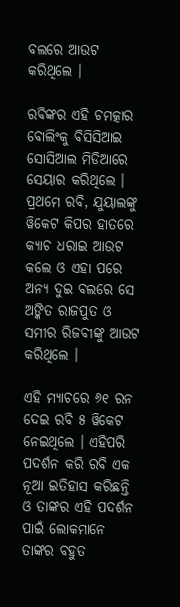ବଲରେ ଆଉଟ କରିଥିଲେ ।

ରବିଙ୍କର ଏହି ଚମତ୍କାର ବୋଲିଂକୁ ବିସିସିଆଇ ସୋସିଆଲ ମିଡିଆରେ ସେୟାର କରିଥିଲେ । ପ୍ରଥମେ ରବି, ଯୁୟାଲଙ୍କୁ ୱିକେଟ କିପର ହାତରେ କ୍ୟାଚ ଧରାଇ ଆଉଟ କଲେ ଓ ଏହା ପରେ ଅନ୍ୟ ଦୁଇ ବଲରେ ସେ ଅଙ୍କିତ ରାଜପୁତ ଓ ସମୀର ରିଜବୀଙ୍କୁ ଆଉଟ କରିଥିଲେ ।

ଏହି ମ୍ୟାଚରେ ୬୧ ରନ ଦେଇ ରବି ୫ ୱିକେଟ ନେଇଥିଲେ । ଏହିପରି ପଦର୍ଶନ କରି ରବି ଏକ ନୂଆ ଇତିହାସ କରିଛନ୍ତି ଓ ତାଙ୍କର ଏହି ପଦର୍ଶନ ପାଇଁ ଲୋକମାନେ ତାଙ୍କର ବହୁତ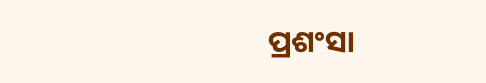ପ୍ରଶଂସା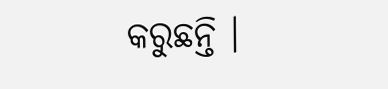କରୁଛନ୍ତି ।